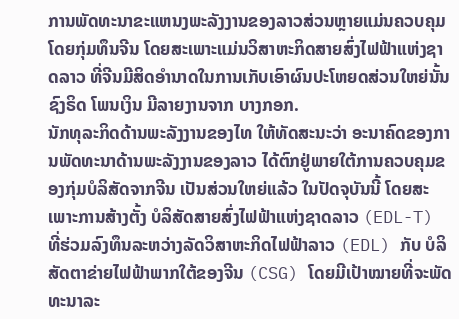ການພັດທະນາຂະແຫນງພະລັງງານຂອງລາວສ່ວນຫຼາຍແມ່ນຄວບຄຸມໂດຍກຸ່ມທຶນຈີນ ໂດຍສະເພາະແມ່ນວິສາຫະກິດສາຍສົ່ງໄຟຟ້າແຫ່ງຊາດລາວ ທີ່ຈີນມີສິດອຳນາດໃນການເກັບເອົາຜົນປະໂຫຍດສ່ວນໃຫຍ່ນັ້ນ ຊົງຣິດ ໂພນເງິນ ມີລາຍງານຈາກ ບາງກອກ.
ນັກທຸລະກິດດ້ານພະລັງງານຂອງໄທ ໃຫ້ທັດສະນະວ່າ ອະນາຄົດຂອງການພັດທະນາດ້ານພະລັງງານຂອງລາວ ໄດ້ຕົກຢູ່ພາຍໃຕ້ການຄວບຄຸມຂອງກຸ່ມບໍລິສັດຈາກຈີນ ເປັນສ່ວນໃຫຍ່ແລ້ວ ໃນປັດຈຸບັນນີ້ ໂດຍສະເພາະການສ້າງຕັ້ງ ບໍລິສັດສາຍສົ່ງໄຟຟ້າແຫ່ງຊາດລາວ (EDL-T) ທີ່ຮ່ວມລົງທຶນລະຫວ່າງລັດວິສາຫະກິດໄຟຟ້າລາວ (EDL) ກັບ ບໍລິສັດຕາຂ່າຍໄຟຟ້າພາກໃຕ້ຂອງຈີນ (CSG) ໂດຍມີເປ້າໝາຍທີ່ຈະພັດທະນາລະ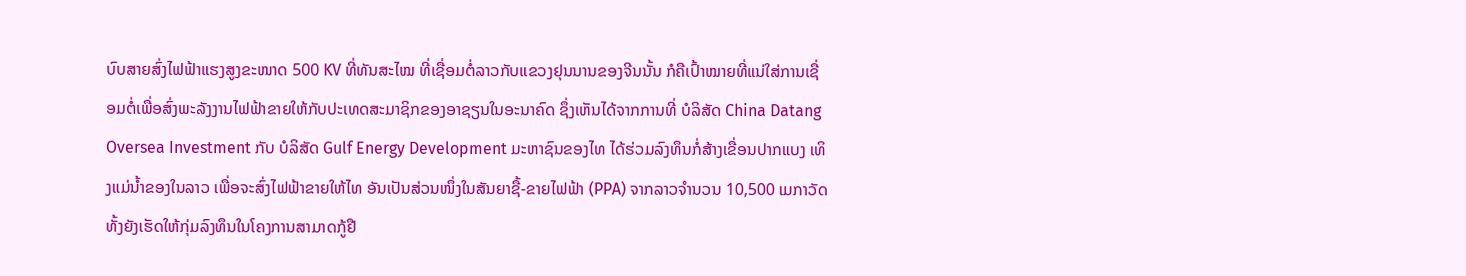ບົບສາຍສົ່ງໄຟຟ້າແຮງສູງຂະໜາດ 500 KV ທີ່ທັນສະໄໝ ທີ່ເຊື່ອມຕໍ່ລາວກັບແຂວງຢຸນນານຂອງຈີນນັ້ນ ກໍຄືເປົ້າໝາຍທີ່ແນ່ໃສ່ການເຊື່ອມຕໍ່ເພື່ອສົ່ງພະລັງງານໄຟຟ້າຂາຍໃຫ້ກັບປະເທດສະມາຊິກຂອງອາຊຽນໃນອະນາຄົດ ຊຶ່ງເຫັນໄດ້ຈາກການທີ່ ບໍລິສັດ China Datang Oversea Investment ກັບ ບໍລິສັດ Gulf Energy Development ມະຫາຊົນຂອງໄທ ໄດ້ຮ່ວມລົງທຶນກໍ່ສ້າງເຂື່ອນປາກແບງ ເທິງແມ່ນໍ້າຂອງໃນລາວ ເພື່ອຈະສົ່ງໄຟຟ້າຂາຍໃຫ້ໄທ ອັນເປັນສ່ວນໜຶ່ງໃນສັນຍາຊື້-ຂາຍໄຟຟ້າ (PPA) ຈາກລາວຈໍານວນ 10,500 ເມກາວັດ ທັ້ງຍັງເຮັດໃຫ້ກຸ່ມລົງທຶນໃນໂຄງການສາມາດກູ້ຢື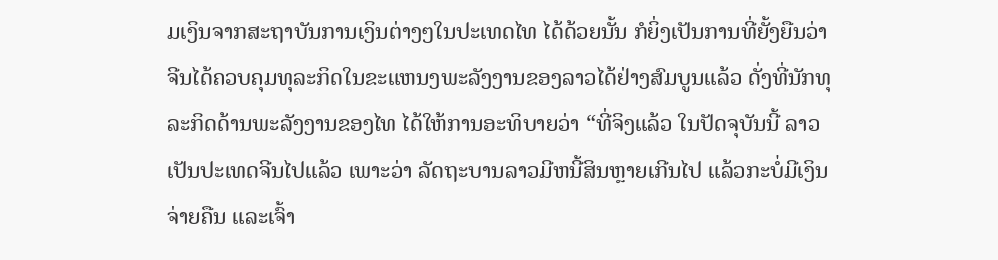ມເງິນຈາກສະຖາບັນການເງິນຕ່າງໆໃນປະເທດໄທ ໄດ້ດ້ວຍນັ້ນ ກໍຍິ່ງເປັນການທີ່ຍັ້ງຍືນວ່າ ຈີນໄດ້ຄວບຄຸມທຸລະກິດໃນຂະແຫນງພະລັງງານຂອງລາວໄດ້ຢ່າງສົມບູນແລ້ວ ດັ່ງທີ່ນັກທຸລະກິດດ້ານພະລັງງານຂອງໄທ ໄດ້ໃຫ້ການອະທິບາຍວ່າ “ທີ່ຈິງແລ້ວ ໃນປັດຈຸບັນນີ້ ລາວເປັນປະເທດຈີນໄປແລ້ວ ເພາະວ່າ ລັດຖະບານລາວມີຫນີ້ສິນຫຼາຍເກີນໄປ ແລ້ວກະບໍ່ມີເງິນຈ່າຍຄືນ ແລະເຈົ້າ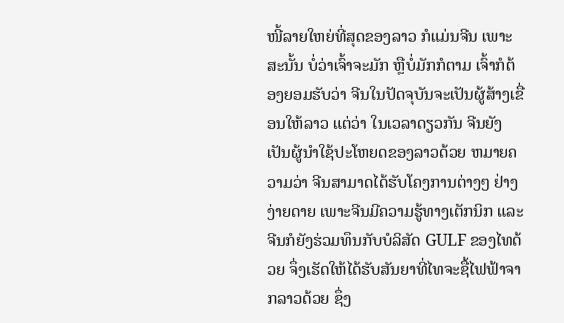ໜີ້ລາຍໃຫຍ່ທີ່ສຸດຂອງລາວ ກໍແມ່ນຈີນ ເພາະສະນັ້ນ ບໍ່ວ່າເຈົ້າຈະມັກ ຫຼືບໍ່ມັກກໍຕາມ ເຈົ້າກໍຕ້ອງຍອມຮັບວ່າ ຈີນໃນປັດຈຸບັນຈະເປັນຜູ້ສ້າງເຂື່ອນໃຫ້ລາວ ແຕ່ວ່າ ໃນເວລາດຽວກັນ ຈີນຍັງເປັນຜູ້ນຳໃຊ້ປະໂຫຍດຂອງລາວດ້ວຍ ຫມາຍຄວາມວ່າ ຈີນສາມາດໄດ້ຮັບໂຄງການຕ່າງໆ ຢ່າງງ່າຍດາຍ ເພາະຈີນມີຄວາມຮູ້ທາງເຕັກນິກ ແລະຈີນກໍຍັງຮ່ວມທຶນກັບບໍລິສັດ GULF ຂອງໄທດ້ວຍ ຈຶ່ງເຮັດໃຫ້ໄດ້ຮັບສັນຍາທີ່ໄທຈະຊື້ໄຟຟ້າຈາກລາວດ້ວຍ ຊຶ່ງ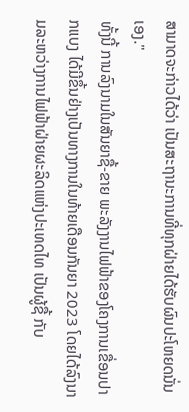ສາມາດຈະກ່າວໄດ້ວ່າ ເປັນສະຖານະການທີ່ທຸກຝ່າຍໄດ້ຮັບຜົນປະໂຫຍດນັ່ນເອງ."
ທັ້ງນີ້ ການລົງນາມໃນສັນຍາຊື້-ຂາຍ ພະລັງງານໄຟຟ້າຂອງໂຄງການເຂື່ອນປາກແບງ ໄດ້ມີຂຶ້ນຢ່າງເປັນທາງການໃນທ້າຍເດືອນກັນຍາ 2023 ໂດຍໄດ້ລົງນາມລະຫວ່າງການໄຟຟ້າຝ່າຍຜະລິດແຫ່ງປະເທດໄທ ເປັນຜູ້ຊື້ ກັບ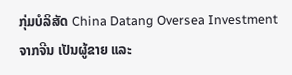ກຸ່ມບໍລິສັດ China Datang Oversea Investment ຈາກຈີນ ເປັນຜູ້ຂາຍ ແລະ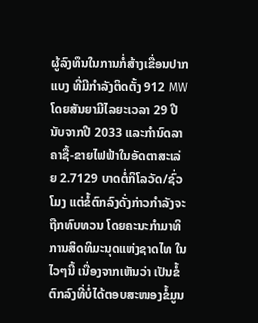ຜູ້ລົງທຶນໃນການກໍ່ສ້າງເຂື່ອນປາກແບງ ທີ່ມີກໍາລັງຕິດຕັ້ງ 912 MW ໂດຍສັນຍາມີໄລຍະເວລາ 29 ປີ ນັບຈາກປີ 2033 ແລະກໍານົດລາຄາຊື້-ຂາຍໄຟຟ້າໃນອັດຕາສະເລ່ຍ 2.7129 ບາດຕໍ່ກິໂລວັດ/ຊົ່ວໂມງ ແຕ່ຂໍ້ຕົກລົງດັ່ງກ່າວກຳລັງຈະຖືກທົບທວນ ໂດຍຄະນະກຳມາທິການສິດທິມະນຸດແຫ່ງຊາດໄທ ໃນໄວໆນີ້ ເນື່ອງຈາກເຫັນວ່າ ເປັນຂໍ້ຕົກລົງທີ່ບໍ່ໄດ້ຕອບສະໜອງຂໍ້ມູນ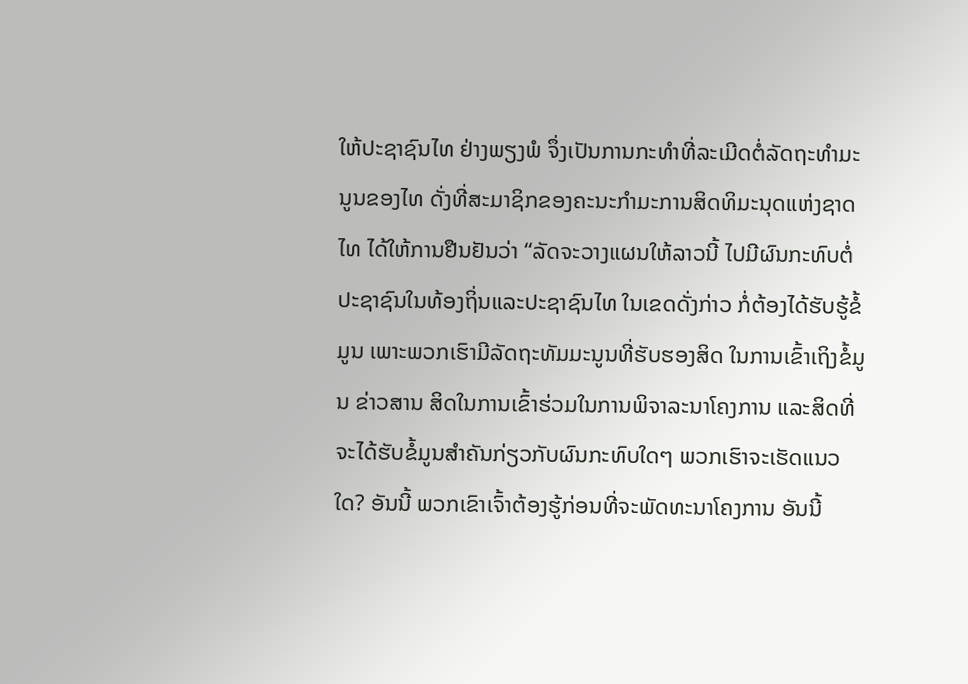ໃຫ້ປະຊາຊົນໄທ ຢ່າງພຽງພໍ ຈຶ່ງເປັນການກະທຳທີ່ລະເມີດຕໍ່ລັດຖະທຳມະນູນຂອງໄທ ດັ່ງທີ່ສະມາຊິກຂອງຄະນະກໍາມະການສິດທິມະນຸດແຫ່ງຊາດໄທ ໄດ້ໃຫ້ການຢືນຢັນວ່າ “ລັດຈະວາງແຜນໃຫ້ລາວນີ້ ໄປມີຜົນກະທົບຕໍ່ປະຊາຊົນໃນທ້ອງຖິ່ນແລະປະຊາຊົນໄທ ໃນເຂດດັ່ງກ່າວ ກໍ່ຕ້ອງໄດ້ຮັບຮູ້ຂໍ້ມູນ ເພາະພວກເຮົາມີລັດຖະທັມມະນູນທີ່ຮັບຮອງສິດ ໃນການເຂົ້າເຖິງຂໍ້ມູນ ຂ່າວສານ ສິດໃນການເຂົ້າຮ່ວມໃນການພິຈາລະນາໂຄງການ ແລະສິດທີ່ຈະໄດ້ຮັບຂໍ້ມູນສໍາຄັນກ່ຽວກັບຜົນກະທົບໃດໆ ພວກເຮົາຈະເຮັດແນວໃດ? ອັນນີ້ ພວກເຂົາເຈົ້າຕ້ອງຮູ້ກ່ອນທີ່ຈະພັດທະນາໂຄງການ ອັນນີ້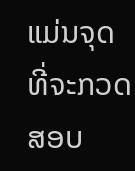ແມ່ນຈຸດທີ່ຈະກວດສອບ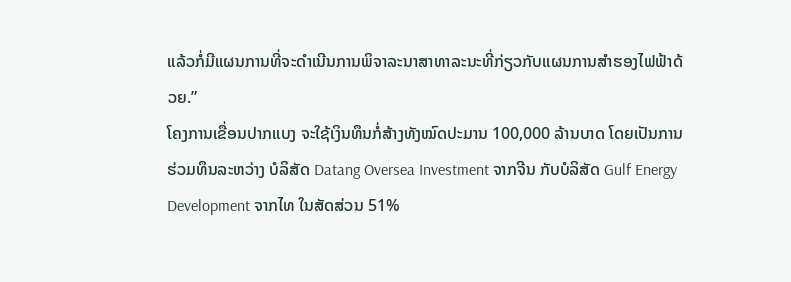ແລ້ວກໍ່ມີແຜນການທີ່ຈະດຳເນີນການພິຈາລະນາສາທາລະນະທີ່ກ່ຽວກັບແຜນການສຳຮອງໄຟຟ້າດ້ວຍ.”
ໂຄງການເຂື່ອນປາກແບງ ຈະໃຊ້ເງິນທຶນກໍ່ສ້າງທັງໝົດປະມານ 100,000 ລ້ານບາດ ໂດຍເປັນການຮ່ວມທຶນລະຫວ່າງ ບໍລິສັດ Datang Oversea Investment ຈາກຈີນ ກັບບໍລິສັດ Gulf Energy Development ຈາກໄທ ໃນສັດສ່ວນ 51%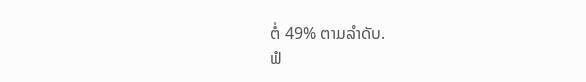ຕໍ່ 49% ຕາມລຳດັບ.
ຟໍ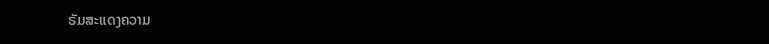ຣັມສະແດງຄວາມ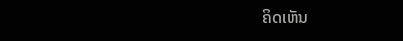ຄິດເຫັນ